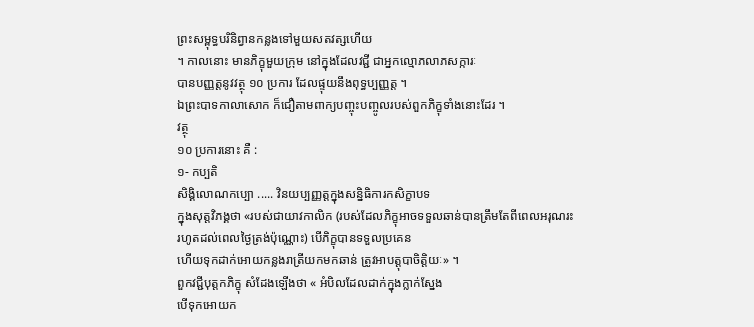ព្រះសម្ពុទ្ធបរិនិព្វានកន្លងទៅមួយសតវត្សហើយ
។ កាលនោះ មានភិក្ខុមួយក្រុម នៅក្នុងដែលវជ្ជី ជាអ្នកល្មោភលាភសក្ការៈ
បានបញ្ញត្តនូវវត្ថុ ១០ ប្រការ ដែលផ្ទុយនឹងពុទ្ធប្បញ្ញត្ត ។
ឯព្រះបាទកាលាសោក ក៏ជឿតាមពាក្យបញ្ចុះបញ្ចូលរបស់ពួកភិក្ខុទាំងនោះដែរ ។
វត្ថុ
១០ ប្រការនោះ គឺ :
១- កប្បតិ
សិង្គិលោណកប្បោ ..... វិនយប្បញ្ញត្តក្នុងសន្និធិការកសិក្ខាបទ
ក្នុងសុត្តវិភង្គថា «របស់ជាយាវកាលិក (របស់ដែលភិក្ខុអាចទទួលឆាន់បានត្រឹមតែពីពេលអរុណរះ
រហូតដល់ពេលថ្ងៃត្រង់ប៉ុណ្ណោះ) បើភិក្ខុបានទទួលប្រគេន
ហើយទុកដាក់អោយកន្លងរាត្រីយកមកឆាន់ ត្រូវអាបត្តុបាចិត្តិយៈ» ។
ពួកវជ្ជីបុត្តកភិក្ខុ សំដែងឡើងថា « អំបិលដែលដាក់ក្នុងក្លាក់ស្នែង
បើទុកអោយក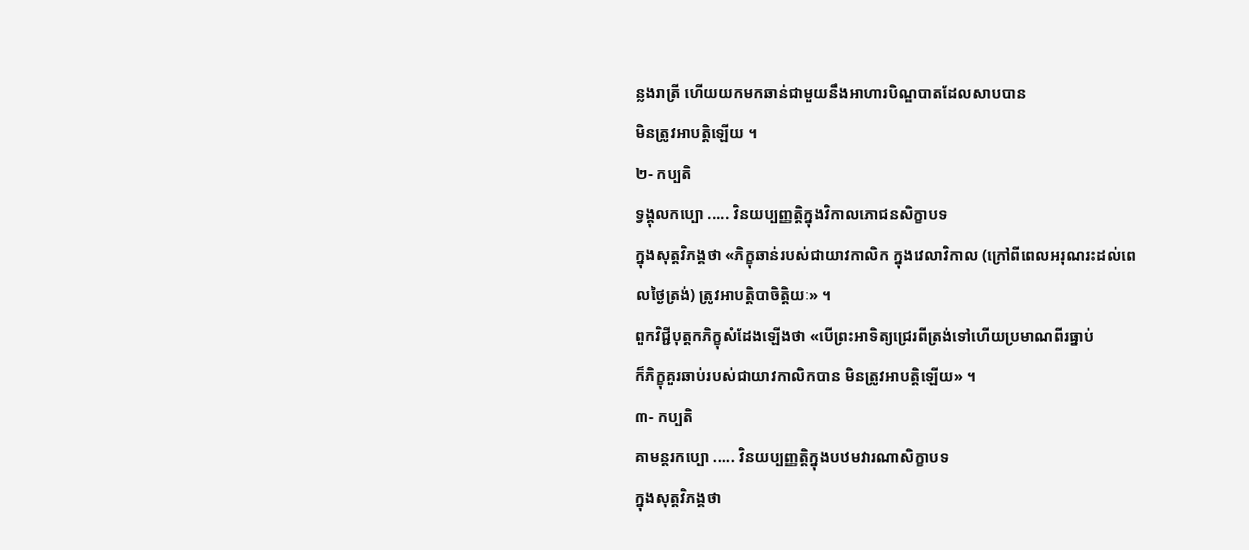ន្លងរាត្រី ហើយយកមកឆាន់ជាមួយនឹងអាហារបិណ្ឌបាតដែលសាបបាន
មិនត្រូវអាបត្តិឡើយ ។
២- កប្បតិ
ទ្វង្គុលកប្បោ ..... វិនយប្បញ្ញត្តិក្នុងវិកាលភោជនសិក្ខាបទ
ក្នុងសុត្តវិភង្គថា «ភិក្ខុឆាន់របស់ជាយាវកាលិក ក្នុងវេលាវិកាល (ក្រៅពីពេលអរុណរះដល់ពេលថ្ងៃត្រង់) ត្រូវអាបត្តិបាចិត្តិយៈ» ។
ពួកវិជ្ជីបុត្តកភិក្ខុសំដែងឡើងថា «បើព្រះអាទិត្យជ្រេរពីត្រង់ទៅហើយប្រមាណពីរធ្នាប់
ក៏ភិក្ខុគួរឆាប់របស់ជាយាវកាលិកបាន មិនត្រូវអាបត្តិឡើយ» ។
៣- កប្បតិ
គាមន្តរកប្បោ ..... វិនយប្បញ្ញត្តិក្នុងបឋមវារណាសិក្ខាបទ
ក្នុងសុត្តវិភង្គថា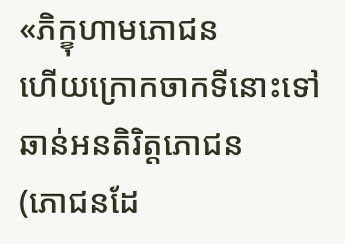«ភិក្ខុហាមភោជន
ហើយក្រោកចាកទីនោះទៅឆាន់អនតិរិត្តភោជន
(ភោជនដែ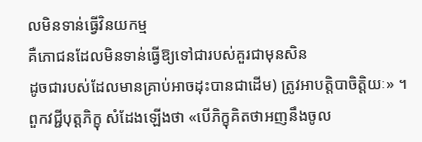លមិនទាន់ធ្វើវិនយកម្ម
គឺភោជនដែលមិនទាន់ធ្វើឱ្យទៅជារបស់គួរជាមុនសិន
ដូចជារបស់ដែលមានគ្រាប់អាចដុះបានជាដើម) ត្រូវអាបត្តិបាចិត្តិយៈ» ។
ពួកវជ្ជីបុត្តភិក្ខុ សំដែងឡើងថា «បើភិក្ខុគិតថាអញនឹងចូល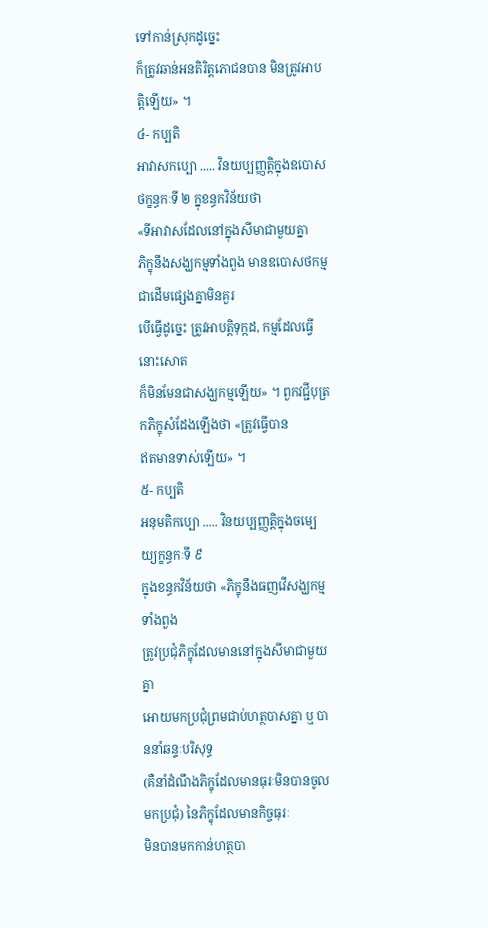ទៅកាន់ស្រុកដូច្នេះ
ក៏ត្រូវឆាន់អនតិរិត្តភោជនបាន មិនត្រូវអាបត្តិឡើយ» ។
៤- កប្បតិ
អាវាសកប្បោ ..... វិនយប្បញ្ញត្តិក្នុងឧបោសថក្ខន្ធកៈទី ២ ក្នុខន្ធកវិន័យថា
«ទីអាវាសដែលនៅក្នុងសីមាជាមួយគ្នា
ភិក្ខុនឹងសង្ឃកម្មទាំងពួង មានឧបោសថកម្មជាដើមផ្សេងគ្នាមិនគួរ
បើធ្វើដូច្នេះ ត្រូវអាបត្តិទុក្កដ, កម្មដែលធ្វើនោះសោត
ក៏មិនមែនជាសង្ឃកម្មឡើយ» ។ ពួកវជ្ជីបុត្រកភិក្ខុសំដែងឡើងថា «ត្រូវធ្វើបាន
ឥតមានទាស់ឡើយ» ។
៥- កប្បតិ
អនុមតិកប្បោ ..... វិនយប្បញ្ញត្តិក្នុងចម្បេយ្យក្ខន្ធកៈទី ៩
ក្នុងខន្ធកវិន័យថា «ភិក្ខុនឹងធញវើសង្ឃកម្មទាំងពួង
ត្រូវប្រជុំភិក្ខុដែលមាននៅក្នុងសីមាជាមួយគ្នា
អោយមកប្រជុំព្រមជាប់ហត្ថបាសគ្នា ឬ បាននាំឆន្ទៈបរិសុទ្ធ
(គឺនាំដំណឹងភិក្ខុដែលមានធុរៈមិនបានចូលមកប្រជុំ) នៃភិក្ខុដែលមានកិច្ចធុរៈ
មិនបានមកកាន់ហត្ថបា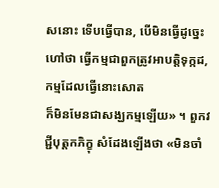សនោះ ទើបធ្វើបាន, បើមិនធ្វើដូច្នេះ
ហៅថា ធ្វើកម្មជាពួកត្រូវអាបត្តិទុក្កដ, កម្មដែលធ្វើនោះសោត
ក៏មិនមែនជាសង្ឃកម្មឡើយ» ។ ពួកវជ្ជីបុត្តកភិក្ខុ សំដែងឡើងថា «មិនចាំ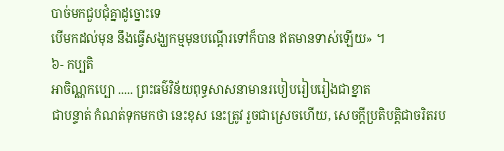បាច់មកជួបជុំគ្នាដូច្នោះទេ
បើមកដល់មុន នឹងធ្វើសង្ឃកម្មមុនបណ្ដើរទៅក៏បាន ឥតមានទាស់ឡើយ» ។
៦- កប្បតិ
អាចិណ្ណកប្បោ ..... ព្រះធម៌វិន័យពុទ្ធសាសនាមានរបៀបរៀបរៀងជាខ្នាត
ជាបន្ទាត់ កំណត់ទុកមកថា នេះខុស នេះត្រូវ រួចជាស្រេចហើយ, សេចក្ដីប្រតិបត្តិជាចរិតរប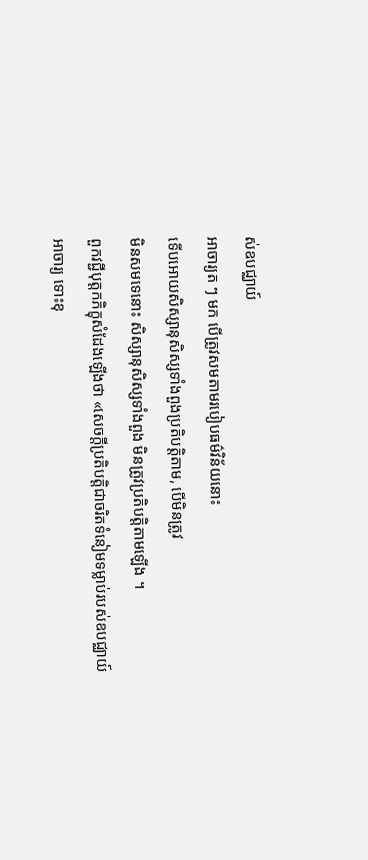ស់ឧបជ្ឈាយ៍
អាចារ្យត ៗ មក បើត្រូវសមតាមរបៀបធម៌វិន័យនោះ
ទើបអោយសិស្សានុសិស្សទាំងពួងប្រតិបត្តិតាម, បើមិនត្រូវ
មិនសមទេនោះ សិស្សានុសិស្សទាំងពួង មិនត្រូវប្រតិបត្តិតាមឡើង ។
ពួកវជ្ជីបុត្តកភិក្ខុសំដែងឡើងថា «សេចក្ដីប្រតិបត្តិជាចរិតទំនៀមទម្លាប់របស់ឧបជ្ឈាយ៍
អាចារ្យ ទោះខុ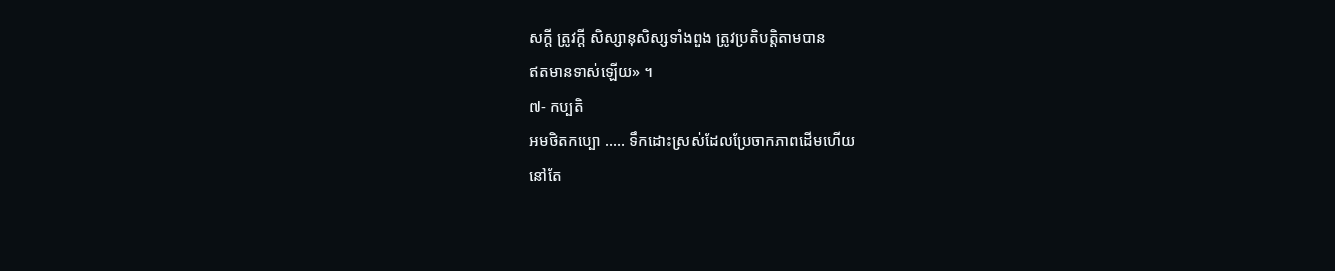សក្ដី ត្រូវក្ដី សិស្សានុសិស្សទាំងពួង ត្រូវប្រតិបត្តិតាមបាន
ឥតមានទាស់ឡើយ» ។
៧- កប្បតិ
អមថិតកប្បោ ..... ទឹកដោះស្រស់ដែលប្រែចាកភាពដើមហើយ
នៅតែ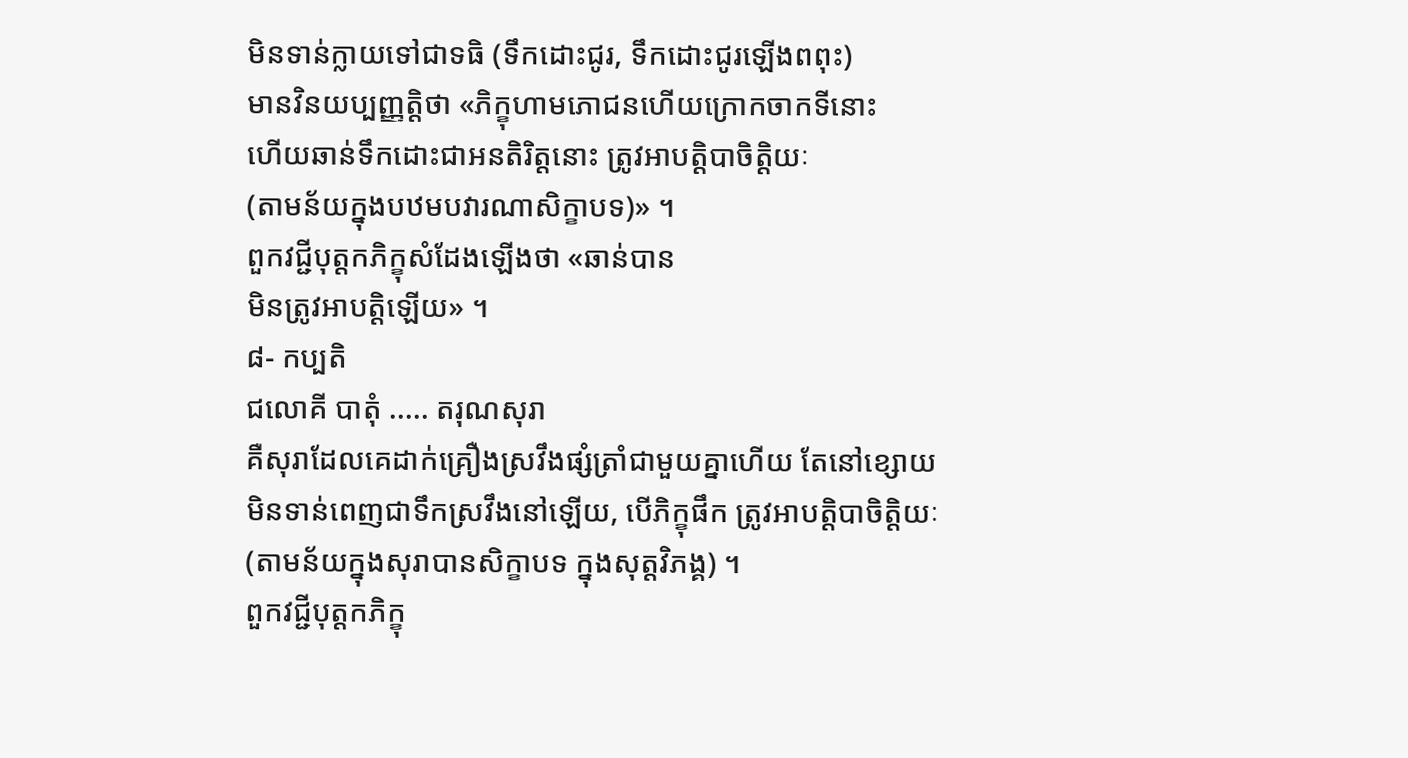មិនទាន់ក្លាយទៅជាទធិ (ទឹកដោះជូរ, ទឹកដោះជូរឡើងពពុះ)
មានវិនយប្បញ្ញត្តិថា «ភិក្ខុហាមភោជនហើយក្រោកចាកទីនោះ
ហើយឆាន់ទឹកដោះជាអនតិរិត្តនោះ ត្រូវអាបត្តិបាចិត្តិយៈ
(តាមន័យក្នុងបឋមបវារណាសិក្ខាបទ)» ។
ពួកវជ្ជីបុត្តកភិក្ខុសំដែងឡើងថា «ឆាន់បាន
មិនត្រូវអាបត្តិឡើយ» ។
៨- កប្បតិ
ជលោគី បាតុំ ..... តរុណសុរា
គឺសុរាដែលគេដាក់គ្រឿងស្រវឹងផ្សំត្រាំជាមួយគ្នាហើយ តែនៅខ្សោយ
មិនទាន់ពេញជាទឹកស្រវឹងនៅឡើយ, បើភិក្ខុផឹក ត្រូវអាបត្តិបាចិត្តិយៈ
(តាមន័យក្នុងសុរាបានសិក្ខាបទ ក្នុងសុត្តវិភង្គ) ។
ពួកវជ្ជីបុត្តកភិក្ខុ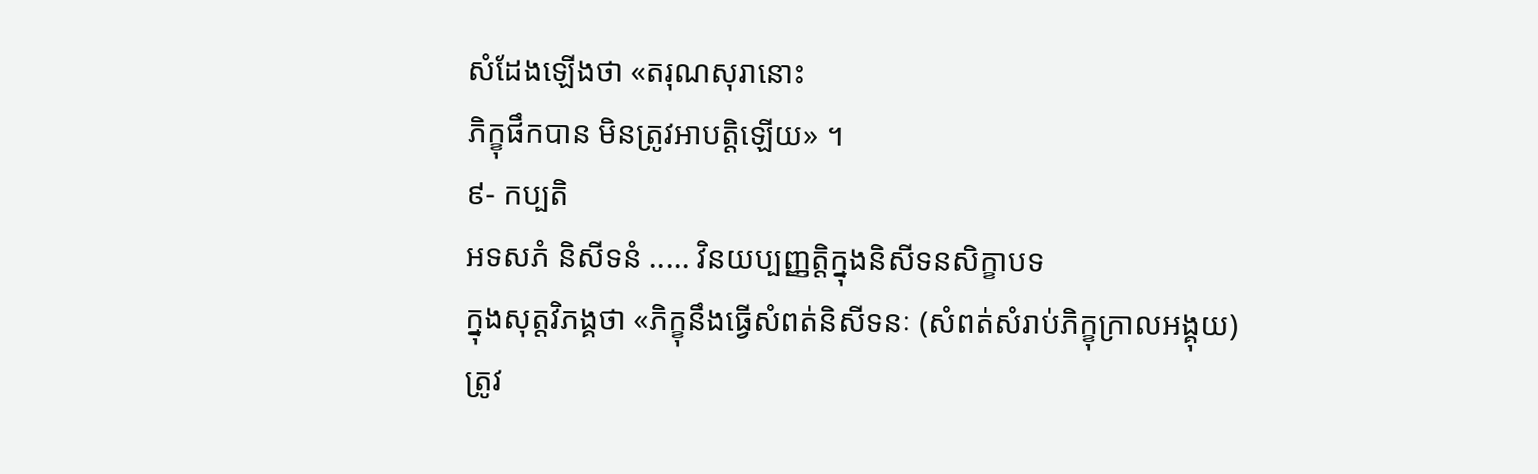សំដែងឡើងថា «តរុណសុរានោះ
ភិក្ខុផឹកបាន មិនត្រូវអាបត្តិឡើយ» ។
៩- កប្បតិ
អទសភំ និសីទនំ ..... វិនយប្បញ្ញត្តិក្នុងនិសីទនសិក្ខាបទ
ក្នុងសុត្តវិភង្គថា «ភិក្ខុនឹងធ្វើសំពត់និសីទនៈ (សំពត់សំរាប់ភិក្ខុក្រាលអង្គុយ)
ត្រូវ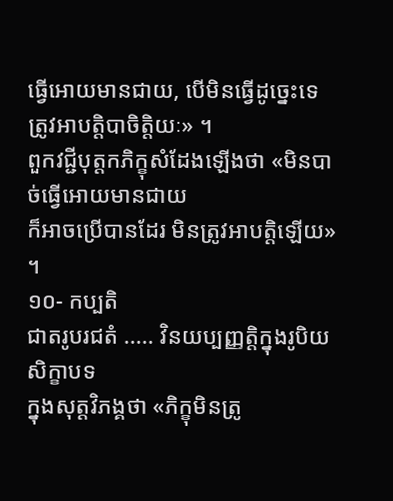ធ្វើអោយមានជាយ, បើមិនធ្វើដូច្នេះទេ ត្រូវអាបត្តិបាចិត្តិយៈ» ។
ពួកវជ្ជីបុត្តកភិក្ខុសំដែងឡើងថា «មិនបាច់ធ្វើអោយមានជាយ
ក៏អាចប្រើបានដែរ មិនត្រូវអាបត្តិឡើយ» ។
១០- កប្បតិ
ជាតរូបរជតំ ..... វិនយប្បញ្ញត្តិក្នុងរូបិយសិក្ខាបទ
ក្នុងសុត្តវិភង្គថា «ភិក្ខុមិនត្រូ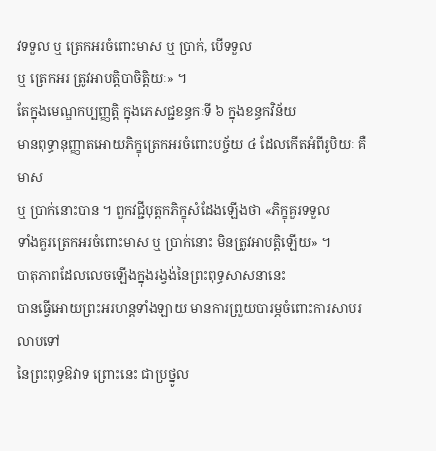វទទួល ឬ ត្រេកអរចំពោះមាស ឬ ប្រាក់, បើទទួល
ឬ ត្រេកអរ ត្រូវអាបត្តិបាចិត្តិយៈ» ។
តែក្នុងមេណ្ឌកប្បញ្ញត្តិ ក្នុងភេសជ្ជខន្ធកៈទី ៦ ក្នុងខន្ធកវិន័យ
មានពុទ្ធានុញ្ញាតអោយភិក្ខុត្រេកអរចំពោះបច្ច័យ ៤ ដែលកើតអំពីរូបិយៈ គឺ មាស
ឬ ប្រាក់នោះបាន ។ ពួកវជ្ជីបុត្តកភិក្ខុសំដែងឡើងថា «ភិក្ខុគួរទទួល
ទាំងគួរត្រេកអរចំពោះមាស ឬ ប្រាក់នោះ មិនត្រូវអាបត្តិឡើយ» ។
បាតុភាពដែលលេចឡើងក្នុងរង្វង់នៃព្រះពុទ្ធសាសនានេះ
បានធ្វើអោយព្រះអរហន្តទាំងឡាយ មានការព្រួយបារម្ភចំពោះការសាបរលាបទៅ
នៃព្រះពុទ្ធឱវាទ ព្រោះនេះ ជាប្រថ្នូល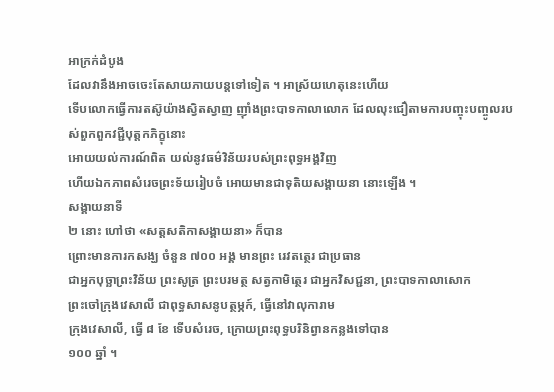អាក្រក់ដំបូង
ដែលវានឹងអាចចេះតែសាយភាយបន្តទៅទៀត ។ អាស្រ័យហេតុនេះហើយ
ទើបលោកធ្វើការតស៊ូយ៉ាងស្វិតស្វាញ ញ៉ាំងព្រះបាទកាលាលោក ដែលលុះជឿតាមការបញ្ចុះបញ្ចូលរបស់ពួកពួកវជ្ជីបុត្តកភិក្ខុនោះ
អោយយល់ការណ៍ពិត យល់នូវធម៌វិន័យរបស់ព្រះពុទ្ធអង្គវិញ
ហើយឯកភាពសំរេចព្រះទ័យរៀបចំ អោយមានជាទុតិយសង្គាយនា នោះឡើង ។
សង្គាយនាទី
២ នោះ ហៅថា «សត្តសតិកាសង្គាយនា» ក៏បាន
ព្រោះមានការកសង្ឃ ចំនួន ៧០០ អង្គ មានព្រះ រេវតត្ថេរ ជាប្រធាន
ជាអ្នកបុច្ឆាព្រះវិន័យ ព្រះសូត្រ ព្រះបរមត្ថ សត្វកាមិត្ថេរ ជាអ្នកវិសជ្ជនា, ព្រះបាទកាលាសោក
ព្រះចៅក្រុងវេសាលី ជាពុទ្ធសាសនូបត្ថម្ភក៍, ធ្វើនៅវាលុការាម
ក្រុងវេសាលី, ធ្វើ ៨ ខែ ទើបសំរេច, ក្រោយព្រះពុទ្ធបរិនិព្វានកន្លងទៅបាន
១០០ ឆ្នាំ ។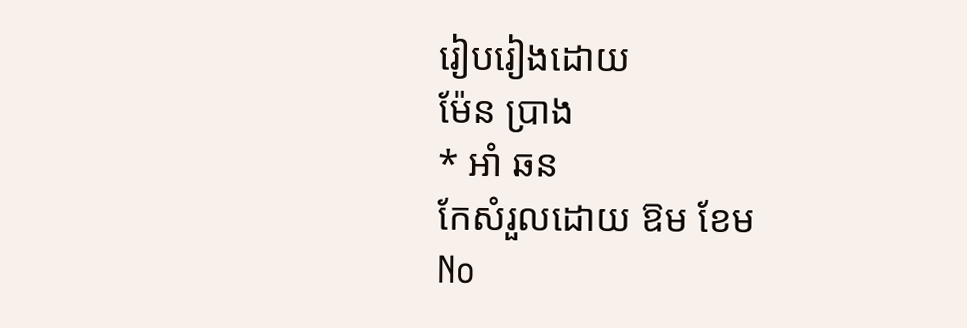រៀបរៀងដោយ
ម៉ែន ប្រាង
* អាំ ឆន
កែសំរួលដោយ ឱម ខែម
No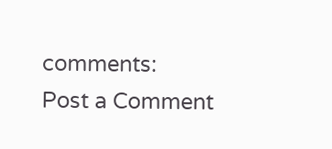comments:
Post a Comment